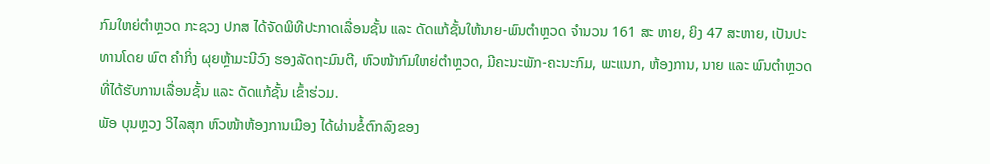ກົມໃຫຍ່ຕຳຫຼວດ ກະຊວງ ປກສ ໄດ້ຈັດພິທີປະກາດເລື່ອນຊັ້ນ ແລະ ດັດແກ້ຊັ້ນໃຫ້ນາຍ-ພົນຕຳຫຼວດ ຈຳນວນ 161 ສະ ຫາຍ, ຍິງ 47 ສະຫາຍ, ເປັນປະທານໂດຍ ພົຕ ຄຳກິ່ງ ຜຸຍຫຼ້າມະນີວົງ ຮອງລັດຖະມົນຕີ, ຫົວໜ້າກົມໃຫຍ່ຕຳຫຼວດ, ມີຄະນະພັກ-ຄະນະກົມ, ພະແນກ, ຫ້ອງການ, ນາຍ ແລະ ພົນຕຳຫຼວດທີ່ໄດ້ຮັບການເລື່ອນຊັ້ນ ແລະ ດັດແກ້ຊັ້ນ ເຂົ້າຮ່ວມ.
ພັອ ບຸນຫຼວງ ວິໄລສຸກ ຫົວໜ້າຫ້ອງການເມືອງ ໄດ້ຜ່ານຂໍ້ຕົກລົງຂອງ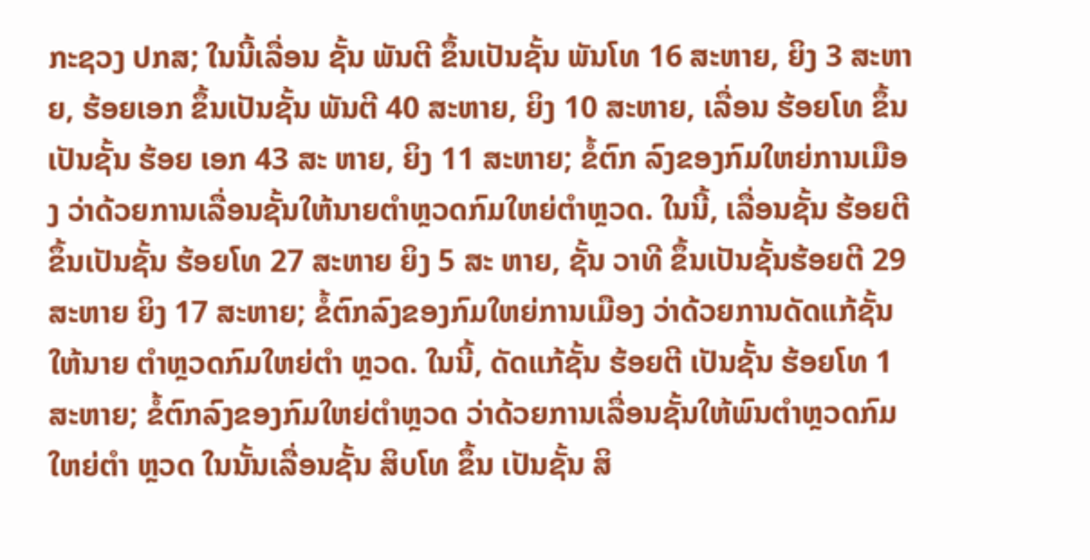ກະຊວງ ປກສ; ໃນນີ້ເລື່ອນ ຊັ້ນ ພັນຕີ ຂຶ້ນເປັນຊັ້ນ ພັນໂທ 16 ສະຫາຍ, ຍິງ 3 ສະຫາຍ, ຮ້ອຍເອກ ຂຶ້ນເປັນຊັ້ນ ພັນຕີ 40 ສະຫາຍ, ຍິງ 10 ສະຫາຍ, ເລື່ອນ ຮ້ອຍໂທ ຂຶ້ນເປັນຊັ້ນ ຮ້ອຍ ເອກ 43 ສະ ຫາຍ, ຍິງ 11 ສະຫາຍ; ຂໍ້ຕົກ ລົງຂອງກົມໃຫຍ່ການເມືອງ ວ່າດ້ວຍການເລື່ອນຊັ້ນໃຫ້ນາຍຕຳຫຼວດກົມໃຫຍ່ຕຳຫຼວດ. ໃນນີ້, ເລື່ອນຊັ້ນ ຮ້ອຍຕີ ຂຶ້ນເປັນຊັ້ນ ຮ້ອຍໂທ 27 ສະຫາຍ ຍິງ 5 ສະ ຫາຍ, ຊັ້ນ ວາທີ ຂຶ້ນເປັນຊັ້ນຮ້ອຍຕີ 29 ສະຫາຍ ຍິງ 17 ສະຫາຍ; ຂໍ້ຕົກລົງຂອງກົມໃຫຍ່ການເມືອງ ວ່າດ້ວຍການດັດແກ້ຊັ້ນໃຫ້ນາຍ ຕຳຫຼວດກົມໃຫຍ່ຕຳ ຫຼວດ. ໃນນີ້, ດັດແກ້ຊັ້ນ ຮ້ອຍຕີ ເປັນຊັ້ນ ຮ້ອຍໂທ 1 ສະຫາຍ; ຂໍ້ຕົກລົງຂອງກົມໃຫຍ່ຕຳຫຼວດ ວ່າດ້ວຍການເລື່ອນຊັ້ນໃຫ້ພົນຕຳຫຼວດກົມໃຫຍ່ຕຳ ຫຼວດ ໃນນັ້ນເລື່ອນຊັ້ນ ສິບໂທ ຂຶ້ນ ເປັນຊັ້ນ ສິ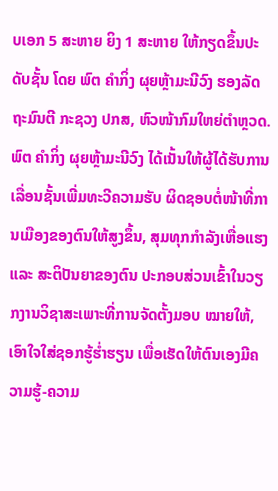ບເອກ 5 ສະຫາຍ ຍິງ 1 ສະຫາຍ ໃຫ້ກຽດຂຶ້ນປະດັບຊັ້ນ ໂດຍ ພົຕ ຄຳກິ່ງ ຜຸຍຫຼ້າມະນີວົງ ຮອງລັດຖະມົນຕີ ກະຊວງ ປກສ, ຫົວໜ້າກົມໃຫຍ່ຕຳຫຼວດ.
ພົຕ ຄຳກິ່ງ ຜຸຍຫຼ້າມະນີວົງ ໄດ້ເນັ້ນໃຫ້ຜູ້ໄດ້ຮັບການເລື່ອນຊັ້ນເພີ່ມທະວີຄວາມຮັບ ຜິດຊອບຕໍ່ໜ້າທີ່ການເມືອງຂອງຕົນໃຫ້ສູງຂຶ້ນ, ສຸມທຸກກຳລັງເຫື່ອແຮງ ແລະ ສະຕິປັນຍາຂອງຕົນ ປະກອບສ່ວນເຂົ້າໃນວຽກງານວິຊາສະເພາະທີ່ການຈັດຕັ້ງມອບ ໝາຍໃຫ້, ເອົາໃຈໃສ່ຊອກຮູ້ຮໍ່າຮຽນ ເພື່ອເຮັດໃຫ້ຕົນເອງມີຄວາມຮູ້-ຄວາມ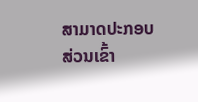ສາມາດປະກອບສ່ວນເຂົ້າ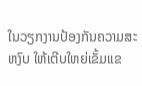ໃນວຽກງານປ້ອງກັນຄວາມສະຫງົບ ໃຫ້ເຕີບໃຫຍ່ເຂັ້ມແຂ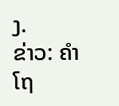ງ.
ຂ່າວ: ຄຳໂຖ